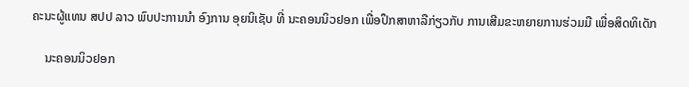ຄະນະຜູ້ແທນ ສປປ ລາວ ພົບປະການນຳ ອົງການ ອຸຍນິເຊັບ ທີ່ ນະຄອນນິວຢອກ ເພື່ອປຶກສາຫາລືກ່ຽວກັບ ການເສີມຂະຫຍາຍການຮ່ວມມື ເພື່ອສິດທິເດັກ

    ນະຄອນນິວຢອກ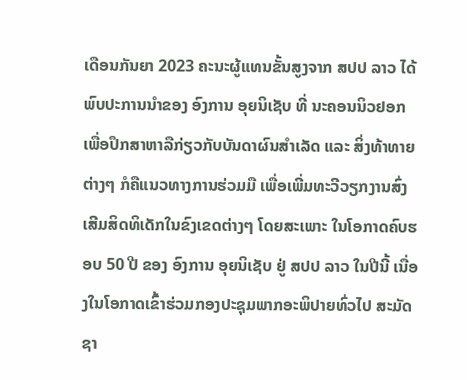ເດືອນກັນຍາ 2023 ຄະນະຜູ້ແທນຂັ້ນສູງຈາກ ສປປ ລາວ ໄດ້ພົບປະການນຳຂອງ ອົງການ ອຸຍນິເຊັບ ທີ່ ນະຄອນນິວຢອກ ເພື່ອປຶກສາຫາລືກ່ຽວກັບບັນດາຜົນສໍາເລັດ ແລະ ສິ່ງທ້າທາຍຕ່າງໆ ກໍຄືແນວທາງການຮ່ວມມື ເພື່ອເພີ່ມທະວີວຽກງານສົ່ງເສີມສິດທິເດັກໃນຂົງເຂດຕ່າງໆ ໂດຍສະເພາະ ໃນໂອກາດຄົບຮອບ 50 ປີ ຂອງ ອົງການ ອຸຍນິເຊັບ ຢູ່ ສປປ ລາວ ໃນປີນີ້ ເນື່ອງໃນໂອກາດເຂົ້າຮ່ວມກອງປະຊຸມພາກອະພິປາຍທົ່ວໄປ ສະມັດຊາ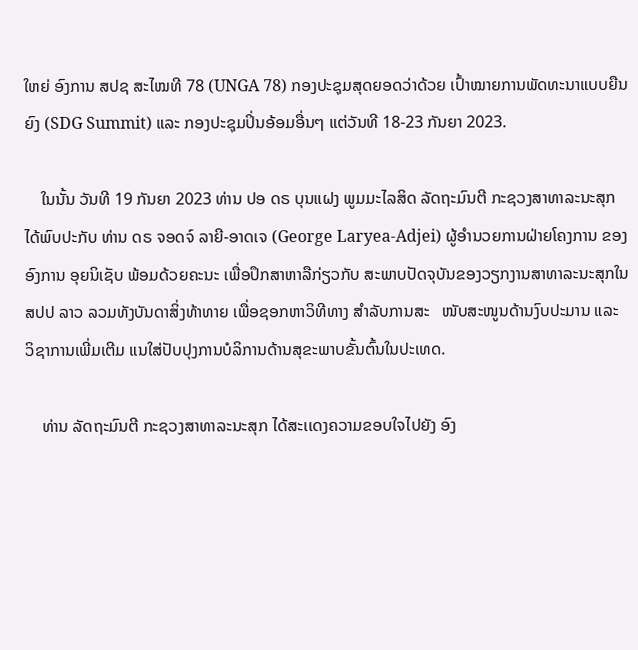ໃຫຍ່ ອົງການ ສປຊ ສະໄໝທີ 78 (UNGA 78) ກອງປະຊຸມສຸດຍອດວ່າດ້ວຍ ເປົ້າໝາຍການພັດທະນາແບບຍືນຍົງ (SDG Summit) ແລະ ກອງປະຊຸມປິ່ນອ້ອມອື່ນໆ ແຕ່ວັນທີ 18-23 ກັນຍາ 2023.

    ໃນນັ້ນ ວັນທີ 19 ກັນຍາ 2023 ທ່ານ ປອ ດຣ ບຸນແຝງ ພູມມະໄລສິດ ລັດຖະມົນຕີ ກະຊວງສາທາລະນະສຸກ ໄດ້ພົບປະກັບ ທ່ານ ດຣ ຈອດຈ໌ ລາຍີ-ອາດເຈ (George Laryea-Adjei) ຜູ້ອໍານວຍການຝ່າຍໂຄງການ ຂອງ ອົງການ ອຸຍນິເຊັບ ພ້ອມດ້ວຍຄະນະ ເພື່ອປຶກສາຫາລືກ່ຽວກັບ ສະພາບປັດຈຸບັນຂອງວຽກງານສາທາລະນະສຸກໃນ ສປປ ລາວ ລວມທັງບັນດາສິ່ງທ້າທາຍ ເພື່ອຊອກຫາວິທີທາງ ສໍາລັບການສະ   ໜັບສະໜູນດ້ານງົບປະມານ ແລະ ວິຊາການເພີ່ມເຕີມ ແນໃສ່ປັບປຸງການບໍລິການດ້ານສຸຂະພາບຂັ້ນຕົ້ນໃນປະເທດ.

    ທ່ານ ລັດຖະມົນຕີ ກະຊວງສາທາລະນະສຸກ ໄດ້ສະເເດງຄວາມຂອບໃຈໄປຍັງ ອົງ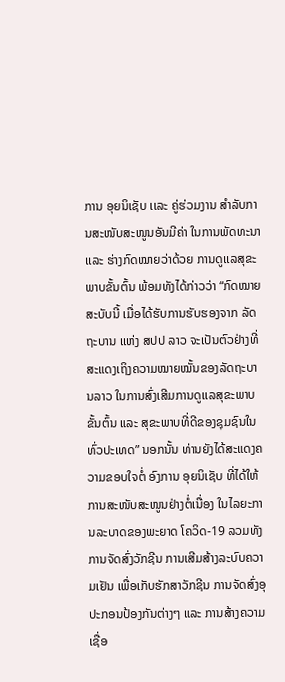ການ ອຸຍນິເຊັບ ເເລະ ຄູ່ຮ່ວມງານ ສຳລັບການສະໜັບສະໜູນອັນມີຄ່າ ໃນການພັດທະນາ ເເລະ ຮ່າງກົດໝາຍວ່າດ້ວຍ ການດູເເລສຸຂະພາບຂັ້ນຕົ້ນ ພ້ອມທັງໄດ້ກ່າວວ່າ “ກົດໝາຍສະບັບນີ້ ເມື່ອໄດ້ຮັບການຮັບຮອງຈາກ ລັດຖະບານ ເເຫ່ງ ສປປ ລາວ ຈະເປັນຕົວຢ່າງທີ່ສະແດງເຖິງຄວາມໝາຍໝັ້ນຂອງລັດຖະບານລາວ ໃນການສົ່ງເສີມການດູເເລສຸຂະພາບຂັ້ນຕົ້ນ ແລະ ສຸຂະພາບທີ່ດີຂອງຊຸມຊົນໃນທົ່ວປະເທດ” ນອກນັ້ນ ທ່ານຍັງໄດ້ສະແດງຄວາມຂອບໃຈຕໍ່ ອົງການ ອຸຍນິເຊັບ ທີ່ໄດ້ໃຫ້ການສະໜັບສະໜູນຢ່າງຕໍ່ເນື່ອງ ໃນໄລຍະການລະບາດຂອງພະຍາດ ໂຄວິດ-19 ລວມທັງ ການຈັດສົ່ງວັກຊີນ ການເສີມສ້າງລະບົບຄວາມເຢັນ ເພື່ອເກັບຮັກສາວັກຊີນ ການຈັດສົ່ງອຸປະກອນປ້ອງກັນຕ່າງໆ ແລະ ການສ້າງຄວາມເຊື່ອ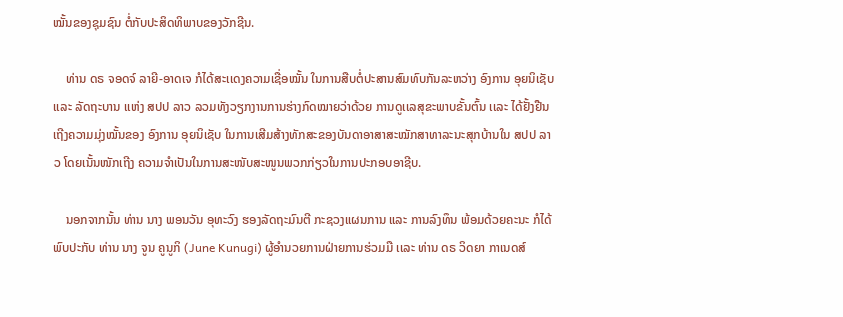ໝັ້ນຂອງຊຸມຊົນ ຕໍ່ກັບປະສິດທິພາບຂອງວັກຊີນ.

    ທ່ານ ດຣ ຈອດຈ໌ ລາຍີ-ອາດເຈ ກໍໄດ້ສະເເດງຄວາມເຊື່ອໝັ້ນ ໃນການສືບຕໍ່ປະສານສົມທົບກັນລະຫວ່າງ ອົງການ ອຸຍນິເຊັບ ເເລະ ລັດຖະບານ ເເຫ່ງ ສປປ ລາວ ລວມທັງວຽກງານການຮ່າງກົດໝາຍວ່າດ້ວຍ ການດູເເລສຸຂະພາບຂັ້ນຕົ້ນ ເເລະ ໄດ້ຢັ້ງຢືນເຖີງຄວາມມຸ່ງໝັ້ນຂອງ ອົງການ ອຸຍນິເຊັບ ໃນການເສີມສ້າງທັກສະຂອງບັນດາອາສາສະໝັກສາທາລະນະສຸກບ້ານໃນ ສປປ ລາວ ໂດຍເນັ້ນໜັກເຖີງ ຄວາມຈຳເປັນໃນການສະໜັບສະໜູນພວກກ່ຽວໃນການປະກອບອາຊີບ.

    ນອກຈາກນັ້ນ ທ່ານ ນາງ ພອນວັນ ອຸທະວົງ ຮອງລັດຖະມົນຕີ ກະຊວງແຜນການ ແລະ ການລົງທຶນ ພ້ອມດ້ວຍຄະນະ ກໍໄດ້ພົບປະກັບ ທ່ານ ນາງ ຈູນ ຄູນູກິ (June Kunugi) ຜູ້ອໍານວຍການຝ່າຍການຮ່ວມມື ເເລະ ທ່ານ ດຣ ວິດຍາ ກາເນດສ໌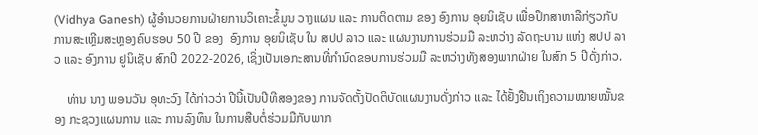(Vidhya Ganesh) ຜູ້ອໍານວຍການຝ່າຍການວິເຄາະຂໍ້ມູນ ວາງແຜນ ແລະ ການຕິດຕາມ ຂອງ ອົງການ ອຸຍນິເຊັບ ເພື່ອປຶກສາຫາລືກ່ຽວກັບ ການສະເຫຼີມສະຫຼອງຄົບຮອບ 50 ປີ ຂອງ  ອົງການ ອຸຍນິເຊັບ ໃນ ສປປ ລາວ ແລະ ແຜນງານການຮ່ວມມື ລະຫວ່າງ ລັດຖະບານ ແຫ່ງ ສປປ ລາວ ແລະ ອົງການ ຢູນິເຊັບ ສົກປີ 2022-2026, ເຊິ່ງເປັນເອກະສານທີ່ກໍານົດຂອບການຮ່ວມມື ລະຫວ່າງທັງສອງພາກຝ່າຍ ໃນສົກ 5 ປີດັ່ງກ່າວ.

    ທ່ານ ນາງ ພອນວັນ ອຸທະວົງ ໄດ້ກ່າວວ່າ ປີນີ້ເປັນປີທີສອງຂອງ ການຈັດຕັ້ງປັດຕິບັດແຜນງານດັ່ງກ່າວ ເເລະ ໄດ້ຢັ້ງຢືນເຖິງຄວາມໝາຍໝັ້ນຂອງ ກະຊວງແຜນການ ແລະ ການລົງທຶນ ໃນການສືບຕໍ່ຮ່ວມມືກັບພາກ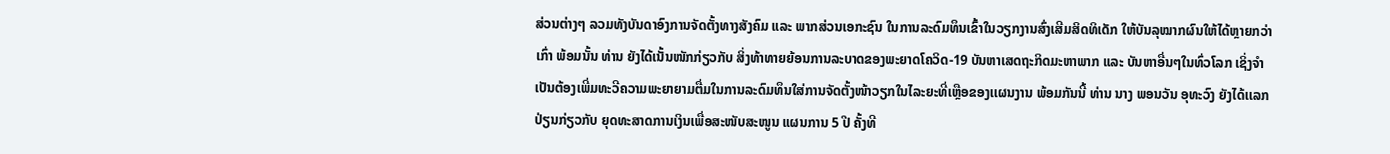ສ່ວນຕ່າງໆ ລວມທັງບັນດາອົງການຈັດຕັ້ງທາງສັງຄົມ ແລະ ພາກສ່ວນເອກະຊົນ ໃນການລະດົມທຶນເຂົ້າໃນວຽກງານສົ່ງເສີມສິດທິເດັກ ໃຫ້ບັນລຸໝາກຜົນໃຫ້ໄດ້ຫຼາຍກວ່າເກົ່າ ພ້ອມນັ້ນ ທ່ານ ຍັງໄດ້ເນັ້ນໜັກກ່ຽວກັບ ສິ່ງທ້າທາຍຍ້ອນການລະບາດຂອງພະຍາດໂຄວິດ-19 ບັນຫາເສດຖະກິດມະຫາພາກ ແລະ ບັນຫາອື່ນໆໃນທົ່ວໂລກ ເຊິ່ງຈໍາເປັນຕ້ອງເພີ່ມທະວີຄວາມພະຍາຍາມຕື່ມໃນການລະດົມທຶນໃສ່ການຈັດຕັ້ງໜ້າວຽກໃນໄລະຍະທີ່ເຫຼືອຂອງເເຜນງານ ພ້ອມກັນນີ້ ທ່ານ ນາງ ພອນວັນ ອຸທະວົງ ຍັງໄດ້ເເລກປ່ຽນກ່ຽວກັບ ຍຸດທະສາດການເງິນເພື່ອສະໜັບສະໜູນ ແຜນການ 5 ປີ ຄັ້ງທີ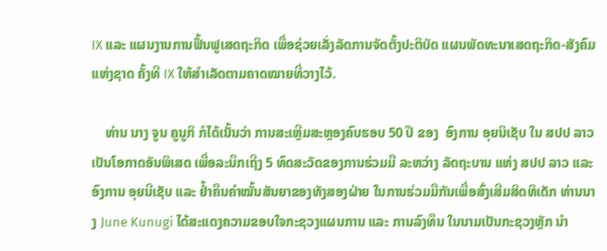IX ແລະ ແຜນງານການຟຶ້ນຟູເສດຖະກິດ ເພື່ອຊ່ວຍເລັ່ງລັດການຈັດຕັ້ງປະຕິບັດ ແຜນພັດທະນາເສດຖະກິດ-ສັງຄົມ ແຫ່ງຊາດ ຄັ້ງທີ IX ໃຫ້ສໍາເລັດຕາມຄາດໝາຍທີ່ວາງໄວ້.

    ທ່ານ ນາງ ຈູນ ຄູນູກິ ກໍໄດ້ເນັ້ນວ່າ ການສະເຫຼີມສະຫຼອງຄົບຮອບ 50 ປີ ຂອງ  ອົງການ ອຸຍນິເຊັບ ໃນ ສປປ ລາວ ເປັນໂອກາດອັນພິເສດ ເພື່ອລະນຶກເຖີງ 5 ທົດສະວັດຂອງການຮ່ວມມື ລະຫວ່າງ ລັດຖະບານ ແຫ່ງ ສປປ ລາວ ແລະ ອົງການ ອຸຍນີເຊັບ ແລະ ຢ້ຳຄືນຄໍາໝັ້ນສັນຍາຂອງທັງສອງຝ່າຍ ໃນການຮ່ວມມືກັນເພື່ອສົ່ງເສີມສິດທິເດັກ ທ່ານນາງ June Kunugi ໄດ້ສະແດງຄວາມຂອບໃຈກະຊວງແຜນການ ແລະ ການລົງທຶນ ໃນນາມເປັນກະຊວງຫຼັກ ນຳ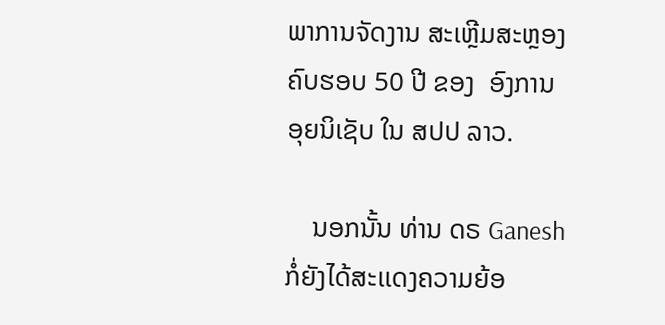ພາການຈັດງານ ສະເຫຼີມສະຫຼອງຄົບຮອບ 50 ປີ ຂອງ  ອົງການ ອຸຍນິເຊັບ ໃນ ສປປ ລາວ.

    ນອກນັ້ນ ທ່ານ ດຣ Ganesh ກໍ່ຍັງໄດ້ສະເເດງຄວາມຍ້ອ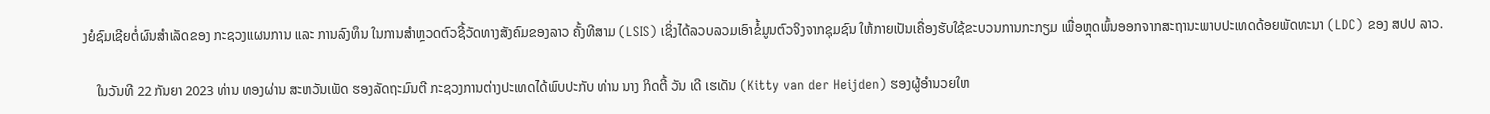ງຍໍຊົມເຊີຍຕໍ່ຜົນສຳເລັດຂອງ ກະຊວງແຜນການ ແລະ ການລົງທຶນ ໃນການສຳຫຼວດຕົວຊີ້ວັດທາງສັງຄົມຂອງລາວ ຄັ້ງທີສາມ (LSIS) ເຊິ່ງໄດ້ລວບລວມເອົາຂໍ້ມູນຕົວຈິງຈາກຊຸມຊົນ ໃຫ້ກາຍເປັນເຄື່ອງຮັບໃຊ້ຂະບວນການກະກຽມ ເພື່ອຫຼຸດພົ້ນອອກຈາກສະຖານະພາບປະເທດດ້ອຍພັດທະນາ (LDC) ຂອງ ສປປ ລາວ.

    ໃນວັນທີ 22 ກັນຍາ 2023 ທ່ານ ທອງຜ່ານ ສະຫວັນເພັດ ຮອງລັດຖະມົນຕີ ກະຊວງການຕ່າງປະເທດໄດ້ພົບປະກັບ ທ່ານ ນາງ ກິດຕີ້ ວັນ ເດີ ເຮເດັນ (Kitty van der Heijden) ຮອງຜູ້ອຳນວຍໃຫ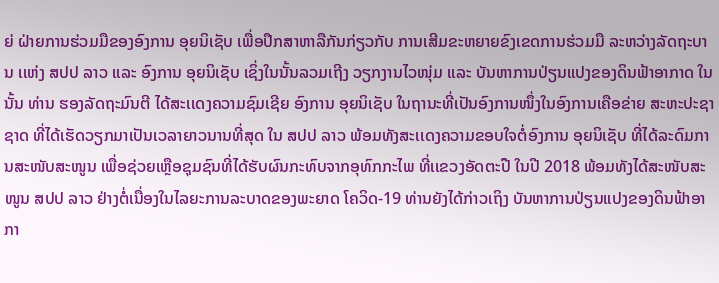ຍ່ ຝ່າຍການຮ່ວມມືຂອງອົງການ ອຸຍນິເຊັບ ເພື່ອປຶກສາຫາລືກັນກ່ຽວກັບ ການເສີມຂະຫຍາຍຂົງເຂດການຮ່ວມມື ລະຫວ່າງລັດຖະບານ ເເຫ່ງ ສປປ ລາວ ແລະ ອົງການ ອຸຍນິເຊັບ ເຊິ່ງໃນນັ້ນລວມເຖີງ ວຽກງານໄວໜຸ່ມ ເເລະ ບັນຫາການປ່ຽນແປງຂອງດິນຟ້າອາກາດ ໃນນັ້ນ ທ່ານ ຮອງລັດຖະມົນຕີ ໄດ້ສະເເດງຄວາມຊົມເຊີຍ ອົງການ ອຸຍນິເຊັບ ໃນຖານະທີ່ເປັນອົງການໜຶ່ງໃນອົງການເຄືອຂ່າຍ ສະຫະປະຊາຊາດ ທີ່ໄດ້ເຮັດວຽກມາເປັນເວລາຍາວນານທີ່ສຸດ ໃນ ສປປ ລາວ ພ້ອມທັງສະເເດງຄວາມຂອບໃຈຕໍ່ອົງການ ອຸຍນິເຊັບ ທີ່ໄດ້ລະດົມການສະໜັບສະໜູນ ເພື່ອຊ່ວຍເຫຼືອຊຸມຊົນທີ່ໄດ້ຮັບຜົນກະທົບຈາກອຸທົກກະໄພ ທີ່ເເຂວງອັດຕະປື ໃນປີ 2018 ພ້ອມທັງໄດ້ສະໜັບສະໜູນ ສປປ ລາວ ຢ່າງຕໍ່ເນື່ອງໃນໄລຍະການລະບາດຂອງພະຍາດ ໂຄວິດ-19 ທ່ານຍັງໄດ້ກ່າວເຖິງ ບັນຫາການປ່ຽນແປງຂອງດິນຟ້າອາກາ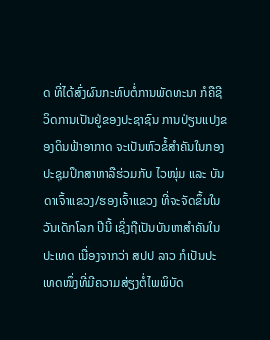ດ ທີ່ໄດ້ສົ່ງຜົນກະທົບຕໍ່ການພັດທະນາ ກໍຄືຊີວິດການເປັນຢູ່ຂອງປະຊາຊົນ ການປ່ຽນແປງຂອງດິນຟ້າອາກາດ ຈະເປັນຫົວຂໍ້ສຳຄັນໃນກອງປະຊຸມປຶກສາຫາລືຮ່ວມກັບ ໄວໜຸ່ມ ແລະ ບັນດາເຈົ້າແຂວງ/ຮອງເຈົ້າແຂວງ ທີ່ຈະຈັດຂຶ້ນໃນ ວັນເດັກໂລກ ປີນີ້ ເຊິ່ງຖືເປັນບັນຫາສຳຄັນໃນປະເທດ ເນື່ອງຈາກວ່າ ສປປ ລາວ ກໍເປັນປະເທດໜຶ່ງທີ່ມີຄວາມສ່ຽງຕໍ່ໄພພິບັດ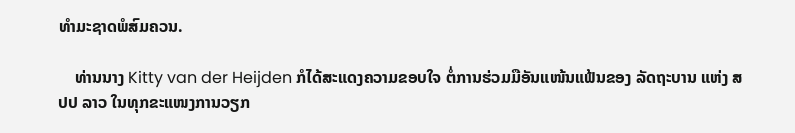ທໍາມະຊາດພໍສົມຄວນ.

    ທ່ານນາງ Kitty van der Heijden ກໍໄດ້ສະແດງຄວາມຂອບໃຈ ຕໍ່ການຮ່ວມມືອັນແໜ້ນແຟ້ນຂອງ ລັດຖະບານ ແຫ່ງ ສປປ ລາວ ໃນທຸກຂະແໜງການວຽກ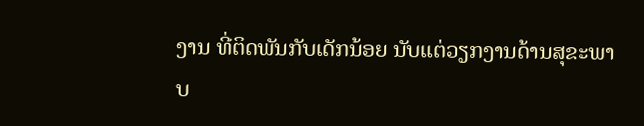ງານ ທີ່ຕິດພັນກັບເດັກນ້ອຍ ນັບແຕ່ວຽກງານດ້ານສຸຂະພາບ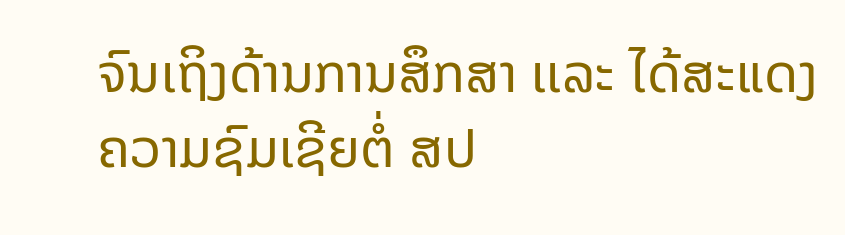ຈົນເຖິງດ້ານການສຶກສາ ເເລະ ໄດ້ສະແດງຄວາມຊົມເຊີຍຕໍ່ ສປ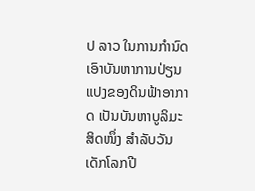ປ ລາວ ໃນການກໍານົດເອົາບັນຫາການປ່ຽນແປງຂອງດິນຟ້າອາກາດ ເປັນບັນຫາບູລິມະສິດໜຶ່ງ ສຳລັບວັນເດັກໂລກປີ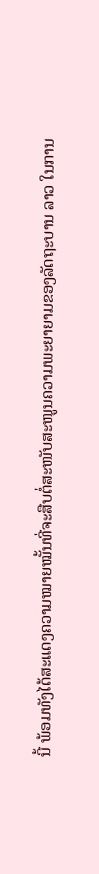ນີ້ ພ້ອມທັງໄດ້ສະແດງຄວາມໝາຍໝັ້ນທີ່ຈະສືບຕໍ່ສະໜັບສະໜູນຄວາມພະຍາຍາມຂອງລັດຖະບານ ລາວ ໃນການ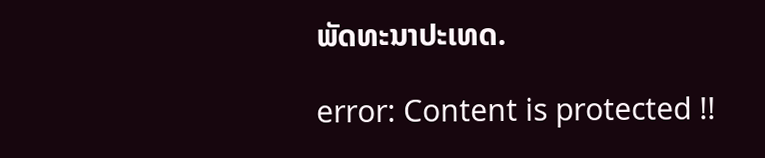ພັດທະນາປະເທດ.

error: Content is protected !!